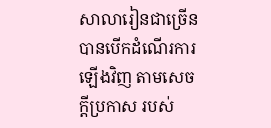សាលារៀនជាច្រើន បានបើកដំណើរការឡើងវិញ តាមសេចក្តីប្រកាស របស់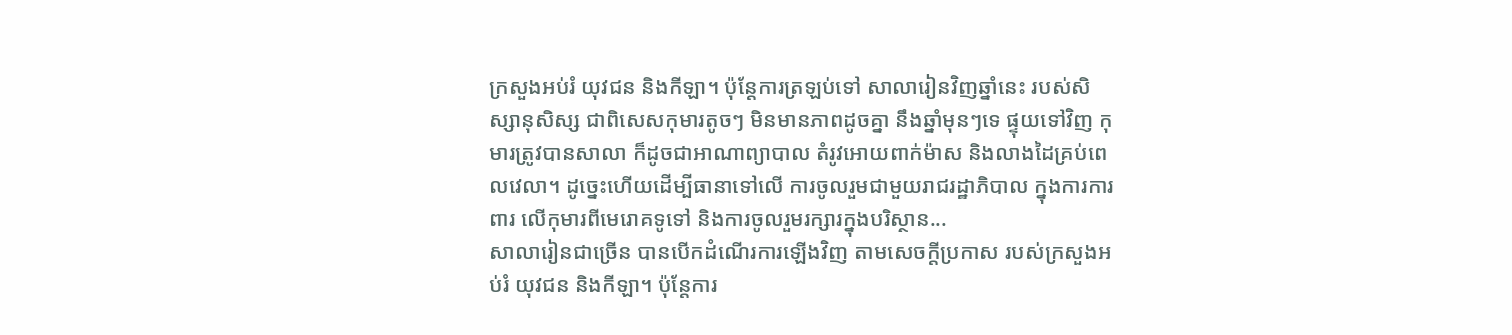ក្រសួងអប់រំ យុវជន និងកីឡា។ ប៉ុន្តែការត្រឡប់ទៅ សាលារៀនវិញឆ្នាំនេះ របស់សិស្សានុសិស្ស ជាពិសេសកុមារតូចៗ មិនមានភាពដូចគ្នា នឹងឆ្នាំមុនៗទេ ផ្ទុយទៅវិញ កុមារត្រូវបានសាលា ក៏ដូចជាអាណាព្យាបាល តំរូវអោយពាក់ម៉ាស និងលាងដៃគ្រប់ពេលវេលា។ ដូច្នេះហើយដើម្បីធានាទៅលើ ការចូលរួមជាមួយរាជរដ្ឋាភិបាល ក្នុងការការពារ លើកុមារពីមេរោគទូទៅ និងការចូលរួមរក្សារក្នុងបរិស្ថាន...
សាលារៀនជាច្រើន បានបើកដំណើរការឡើងវិញ តាមសេចក្តីប្រកាស របស់ក្រសួងអប់រំ យុវជន និងកីឡា។ ប៉ុន្តែការ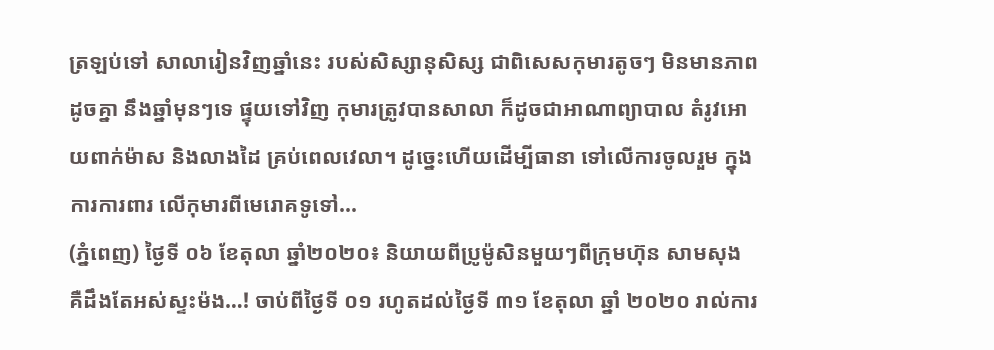ត្រឡប់ទៅ សាលារៀនវិញឆ្នាំនេះ របស់សិស្សានុសិស្ស ជាពិសេសកុមារតូចៗ មិនមានភាពដូចគ្នា នឹងឆ្នាំមុនៗទេ ផ្ទុយទៅវិញ កុមារត្រូវបានសាលា ក៏ដូចជាអាណាព្យាបាល តំរូវអោយពាក់ម៉ាស និងលាងដៃ គ្រប់ពេលវេលា។ ដូច្នេះហើយដើម្បីធានា ទៅលើការចូលរួម ក្នុងការការពារ លើកុមារពីមេរោគទូទៅ...
(ភ្នំពេញ) ថ្ងៃទី ០៦ ខែតុលា ឆ្នាំ២០២០៖ និយាយពីប្រូម៉ូសិនមួយៗពីក្រុមហ៊ុន សាមសុង គឺដឹងតែអស់ស្ទះម៉ង…! ចាប់ពីថ្ងៃទី ០១ រហូតដល់ថ្ងៃទី ៣១ ខែតុលា ឆ្នាំ ២០២០ រាល់ការ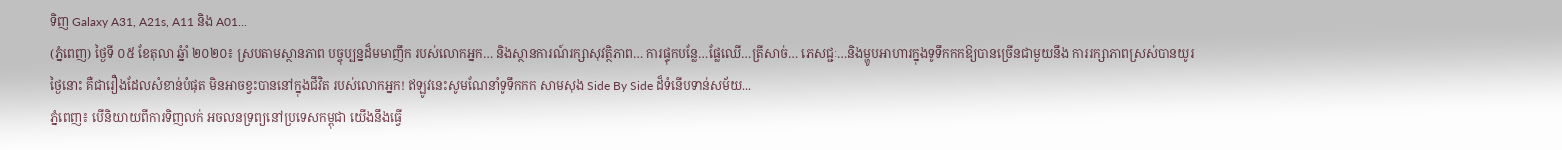ទិញ Galaxy A31, A21s, A11 និង A01...
(ភ្នំពេញ) ថ្ងៃទី ០៥ ខែតុលា ឆ្នំាំ ២០២០៖ ស្របតាមស្ថានភាព បច្ចុប្បន្នដ៏មមាញឹក របស់លោកអ្នក… និងស្ថានការណ៍រក្សាសុវត្ថិភាព… ការផ្ទុកបន្លែ…ផ្លែឈើ…ត្រីសាច់… ភេសជ្ជៈ…និងម្ហូបអាហារក្នុងទូទឹកកកឱ្យបានច្រើនជាមួយនឹង ការរក្សាភាពស្រស់បានយូរថ្ងៃនោះ គឺជារឿងដែលសំខាន់បំផុត មិនអាចខ្វះបាននៅក្នុងជីវិត របស់លោកអ្នក! ឥឡូវនេះសូមណែនាំទូទឹកកក សាមសុង Side By Side ដ៏ទំនើបទាន់សម័យ...
ភ្នំពេញ៖ បើនិយាយពីការទិញលក់ អចលនទ្រព្យនៅប្រទេសកម្ពុជា យើងនឹងធ្វើ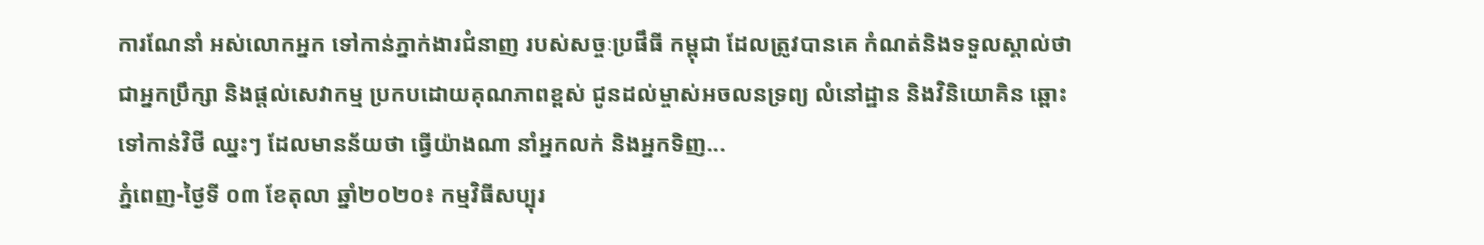ការណែនាំ អស់លោកអ្នក ទៅកាន់ភ្នាក់ងារជំនាញ របស់សច្ចៈប្រផឹធី កម្ពុជា ដែលត្រូវបានគេ កំណត់និងទទួលស្គាល់ថា ជាអ្នកប្រឹក្សា និងផ្តល់សេវាកម្ម ប្រកបដោយគុណភាពខ្ពស់ ជូនដល់ម្ចាស់អចលនទ្រព្យ លំនៅដ្ឋាន និងវិនិយោគិន ឆ្ពោះទៅកាន់វិថី ឈ្នះៗ ដែលមានន័យថា ធ្វើយ៉ាងណា នាំអ្នកលក់ និងអ្នកទិញ...
ភ្នំពេញ-ថ្ងៃទី ០៣ ខែតុលា ឆ្នាំ២០២០៖ កម្មវិធីសប្បុរ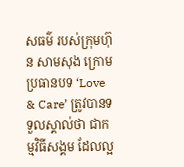សធម៌ របស់ក្រុមហ៊ុន សាមសុង ក្រោមប្រធានបទ ‘Love & Care’ ត្រូវបានទទួលស្គាល់ថា ជាកម្មវិធីសង្គម ដែលល្អ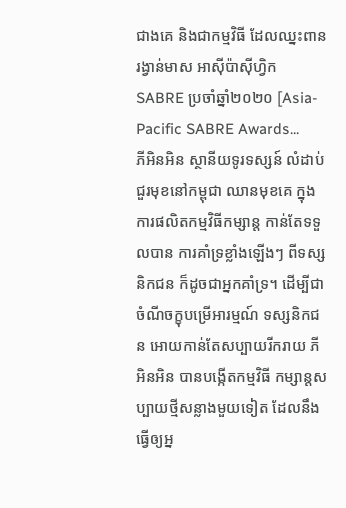ជាងគេ និងជាកម្មវិធី ដែលឈ្នះពានរង្វាន់មាស អាស៊ីប៉ាស៊ីហ្វិក SABRE ប្រចាំឆ្នាំ២០២០ [Asia-Pacific SABRE Awards...
ភីអិនអិន ស្ថានីយទូរទស្សន៍ លំដាប់ជួរមុខនៅកម្ពុជា ឈានមុខគេ ក្នុងការផលិតកម្មវិធីកម្សាន្ត កាន់តែទទួលបាន ការគាំទ្រខ្លាំងឡើងៗ ពីទស្សនិកជន ក៏ដូចជាអ្នកគាំទ្រ។ ដើម្បីជាចំណីចក្ខុបម្រើអារម្មណ៍ ទស្សនិកជន អោយកាន់តែសប្បាយរីករាយ ភីអិនអិន បានបង្កើតកម្មវិធី កម្សាន្តសប្បាយថ្មីសន្លាងមួយទៀត ដែលនឹងធ្វើឲ្យអ្ន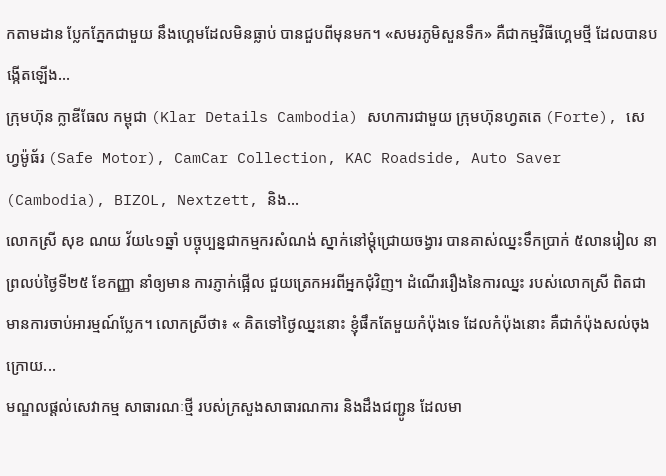កតាមដាន ប្លែកភ្នែកជាមួយ នឹងហ្គេមដែលមិនធ្លាប់ បានជួបពីមុនមក។ «សមរភូមិសួនទឹក» គឺជាកម្មវិធីហ្គេមថ្មី ដែលបានបង្កើតឡើង...
ក្រុមហ៊ុន ក្លាឌីធែល កម្ពុជា (Klar Details Cambodia) សហការជាមួយ ក្រុមហ៊ុនហ្វតតេ (Forte), សេហ្វម៉ូធ័រ (Safe Motor), CamCar Collection, KAC Roadside, Auto Saver (Cambodia), BIZOL, Nextzett, និង...
លោកស្រី សុខ ណយ វ័យ៤១ឆ្នាំ បច្ចុប្បន្នជាកម្មករសំណង់ ស្នាក់នៅម្តុំជ្រោយចង្វារ បានគាស់ឈ្នះទឹកប្រាក់ ៥លានរៀល នាព្រលប់ថ្ងៃទី២៥ ខែកញ្ញា នាំឲ្យមាន ការភ្ញាក់ផ្អើល ជួយត្រេកអរពីអ្នកជុំវិញ។ ដំណើររឿងនៃការឈ្នះ របស់លោកស្រី ពិតជាមានការចាប់អារម្មណ៍ប្លែក។ លោកស្រីថា៖ « គិតទៅថ្ងៃឈ្នះនោះ ខ្ញុំផឹកតែមួយកំប៉ុងទេ ដែលកំប៉ុងនោះ គឺជាកំប៉ុងសល់ចុងក្រោយ...
មណ្ឌលផ្តល់សេវាកម្ម សាធារណៈថ្មី របស់ក្រសួងសាធារណការ និងដឹងជញ្ជូន ដែលមា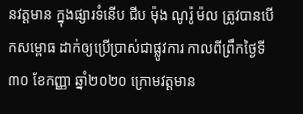នវត្តមាន ក្នុងផ្សារទំនើប ជីប ម៉ុង ណូរ៉ូ ម៉ល ត្រូវបានបើកសម្ពោធ ដាក់ឲ្យប្រើប្រាស់ជាផ្លូវការ កាលពីព្រឹកថ្ងៃទី៣០ ខែកញ្ញា ឆ្នាំ២០២០ ក្រោមវត្តមាន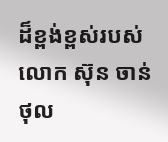ដ៏ខ្ពង់ខ្ពស់របស់ លោក ស៊ុន ចាន់ថុល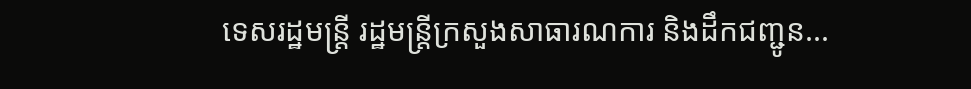ទេសរដ្ឋមន្ត្រី រដ្ឋមន្រ្តីក្រសួងសាធារណការ និងដឹកជញ្ជូន...